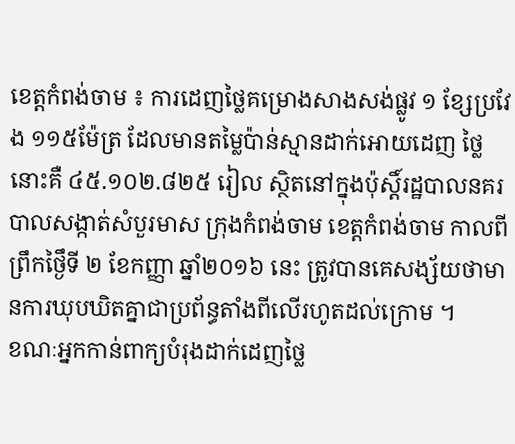ខេត្តកំពង់ចាម ៖ ការដេញថ្លៃគម្រោងសាងសង់ផ្លូវ ១ ខ្សែប្រវែង ១១៥ម៉ែត្រ ដែលមានតម្លៃប៉ាន់ស្មានដាក់អោយដេញ ថ្លៃនោះគឺ ៤៥.១០២.៨២៥ រៀល ស្ថិតនៅក្នុងប៉ុស្តិ៍រដ្ឋបាលនគរបាលសង្កាត់សំបួរមាស ក្រុងកំពង់ចាម ខេត្តកំពង់ចាម កាលពីព្រឹកថ្ងៃឹទី ២ ខែកញ្ញា ឆ្នាំ២០១៦ នេះ ត្រូវបានគេសង្ស័យថាមានការឃុបឃិតគ្នាជាប្រព័ន្ធតាំងពីលើរហូតដល់ក្រោម ។
ខណៈអ្នកកាន់ពាក្យបំរុងដាក់ដេញថ្លៃ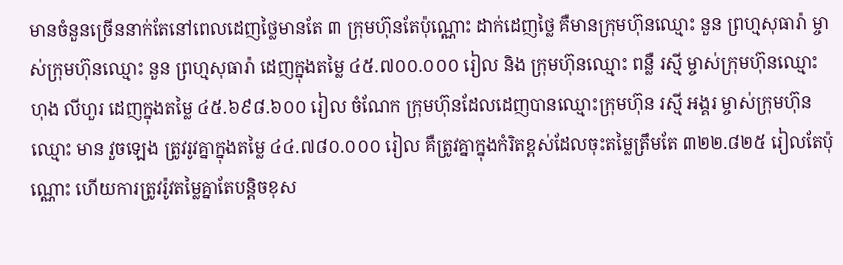មានចំនួនច្រើននាក់តែនៅពេលដេញថ្លៃមានតែ ៣ ក្រុមហ៊ុនតែប៉ុណ្ណោះ ដាក់ដេញថ្លៃ គឺមានក្រុមហ៊ុនឈ្មោះ នួន ព្រហ្មសុធារ៉ា ម្ចាស់ក្រុមហ៊ុនឈ្មោះ នួន ព្រហ្មសុធារ៉ា ដេញក្នុងតម្លៃ ៤៥.៧០០.០០០ រៀល និង ក្រុមហ៊ុនឈ្មោះ ពន្លឺ រស្មី ម្ចាស់ក្រុមហ៊ុនឈ្មោះ ហុង លីហួរ ដេញក្នុងតម្លៃ ៤៥.៦៩៨.៦០០ រៀល ចំណែក ក្រុមហ៊ុនដែលដេញបានឈ្មោះក្រុមហ៊ុន រស្មី អង្គរ ម្ចាស់ក្រុមហ៊ុនឈ្មោះ មាន វួចឡេង ត្រូវរូវគ្នាក្នុងតម្លៃ ៤៤.៧៨០.០០០ រៀល គឺត្រូវគ្នាក្នុងកំរិតខ្ពស់ដែលចុះតម្លៃត្រឹមតែ ៣២២.៨២៥ រៀលតែប៉ុណ្ណោះ ហើយការត្រូវរ៉ូវតម្លៃគ្នាតែបន្តិចខុស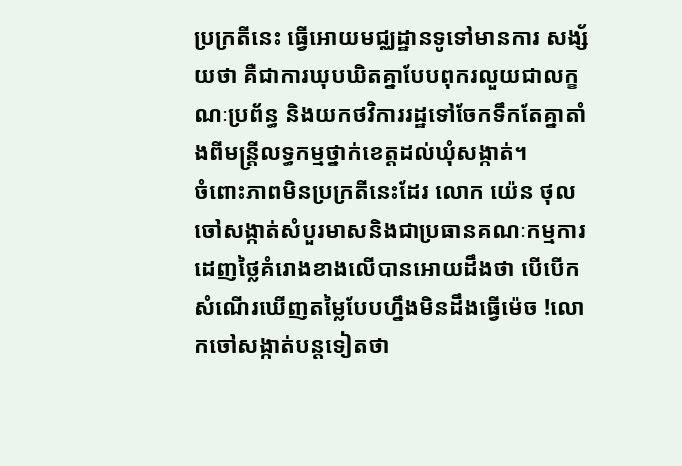ប្រក្រតីនេះ ធ្វើអោយមជ្ឈដ្ឋានទូទៅមានការ សង្ស័យថា គឺជាការឃុបឃិតគ្នាបែបពុករលួយជាលក្ខណៈប្រព័ន្ធ និងយកថវិការរដ្ឋទៅចែកទឹកតែគ្នាតាំងពីមន្រ្តីលទ្ធកម្មថ្នាក់ខេត្តដល់ឃំុសង្កាត់។
ចំពោះភាពមិនប្រក្រតីនេះដែរ លោក យ៉េន ថុល ចៅសង្កាត់សំបួរមាសនិងជាប្រធានគណៈកម្មការដេញថ្លៃគំរោងខាងលើបានអោយដឹងថា បើបើកសំណើរឃើញតម្លៃបែបហ្នឹងមិនដឹងធ្វើម៉េច !លោកចៅសង្កាត់បន្តទៀតថា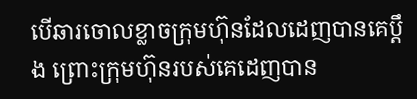បើឆារចោលខ្លាចក្រុមហ៊ុនដែលដេញបានគេប្ដឹង ព្រោះក្រុមហ៊ុនរបស់គេដេញបាន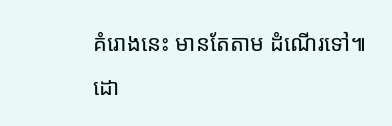គំរោងនេះ មានតែតាម ដំណើរទៅ៕
ដោ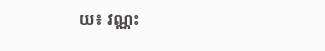យ៖ វណ្ណះ